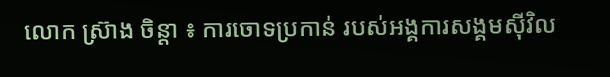លោក ស្រ៊ាង ចិន្តា ៖ ការចោទប្រកាន់ របស់អង្គការសង្គមស៊ីវិល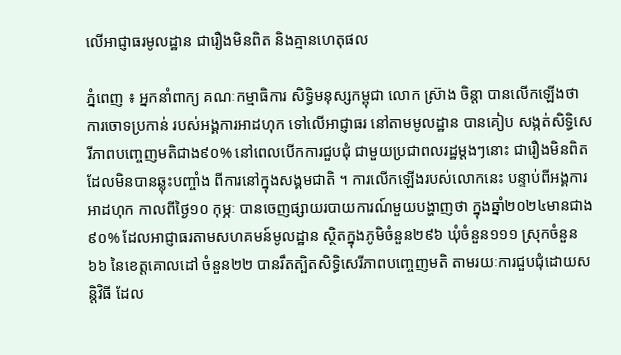លើអាជ្ញាធរមូលដ្ឋាន ជារឿងមិនពិត និងគ្មានហេតុផល

ភ្នំពេញ ៖ អ្នកនាំពាក្យ គណៈកម្មាធិការ សិទ្ធិមនុស្សកម្ពុជា លោក ស្រ៊ាង ចិន្តា បានលើកឡើងថា ការចោទប្រកាន់ របស់អង្គការអាដហុក ទៅលើអាជ្ញាធរ នៅតាមមូលដ្ឋាន បានគៀប សង្កត់សិទ្ធិសេរីភាពបញ្ចេញមតិជាង៩០% នៅពេលបើកការជួបជុំ ជាមួយប្រជាពលរដ្ឋម្តងៗនោះ ជារឿងមិនពិត ដែលមិនបានឆ្លុះបញ្ចាំង ពីការនៅក្នុងសង្គមជាតិ ។ ការលើកឡើងរបស់លោកនេះ បន្ទាប់ពីអង្គការអាដហុក កាលពីថ្ងៃ១០ កុម្ភៈ បានចេញផ្សាយរបាយការណ៍មួយបង្ហាញថា ក្នុងឆ្នាំ២០២៤មានជាង៩០% ដែលអាជ្ញាធរតាមសហគមន៍មូលដ្ឋាន ស្ថិតក្នុងភូមិចំនួន២៩៦ ឃុំចំនួន១១១ ស្រុកចំនួន ៦៦ នៃខេត្តគោលដៅ ចំនួន២២ បានរឹតត្បិតសិទ្ធិសេរីភាពបញ្ចេញមតិ តាមរយៈការជួបជុំដោយសន្តិវិធី ដែល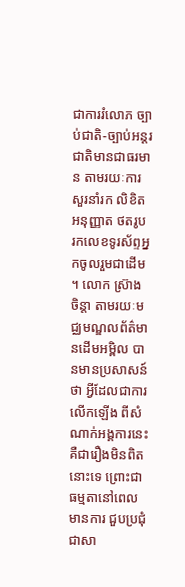ជាការរំលោភ ច្បាប់ជាតិ-ច្បាប់អន្តរជាតិមានជាធរមាន តាមរយៈការសួរនាំរក លិខិតអនុញ្ញាត ថតរូប រកលេខទូរស័ព្ទអ្នកចូលរួមជាដើម ។ លោក ស្រ៊ាង ចិន្តា តាមរយៈមជ្ឈមណ្ឌលព័ត៌មានដើមអម្ពិល បានមានប្រសាសន៍ថា អ្វីដែលជាការលើកឡើង ពីសំណាក់អង្គការនេះ គឺជារឿងមិនពិតនោះទេ ព្រោះជាធម្មតានៅពេលមានការ ជួបប្រជុំជាសា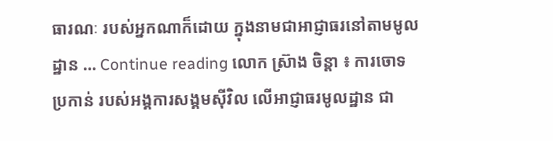ធារណៈ របស់អ្នកណាក៏ដោយ ក្នុងនាមជាអាជ្ញាធរនៅតាមមូលដ្ឋាន … Continue reading លោក ស្រ៊ាង ចិន្តា ៖ ការចោទប្រកាន់ របស់អង្គការសង្គមស៊ីវិល លើអាជ្ញាធរមូលដ្ឋាន ជា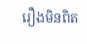រឿងមិនពិត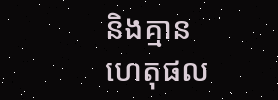និងគ្មានហេតុផល